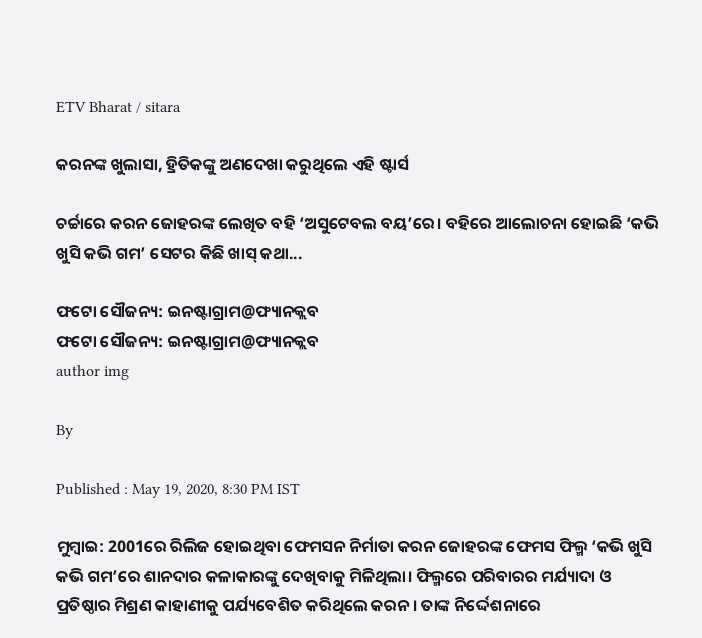ETV Bharat / sitara

କରନଙ୍କ ଖୁଲାସା, ହ୍ରିତିକଙ୍କୁ ଅଣଦେଖା କରୁଥିଲେ ଏହି ଷ୍ଟାର୍ସ

ଚର୍ଚ୍ଚାରେ କରନ ଜୋହରଙ୍କ ଲେଖିତ ବହି ‘ଅସୁଟେବଲ ବୟ’ରେ। ବହିରେ ଆଲୋଚନା ହୋଇଛି ‘କଭି ଖୁସି କଭି ଗମ’ ସେଟର କିଛି ଖାସ୍ କଥା...

ଫଟୋ ସୌଜନ୍ୟ: ଇନଷ୍ଟାଗ୍ରାମ@ଫ୍ୟାନକ୍ଲବ
ଫଟୋ ସୌଜନ୍ୟ: ଇନଷ୍ଟାଗ୍ରାମ@ଫ୍ୟାନକ୍ଲବ
author img

By

Published : May 19, 2020, 8:30 PM IST

ମୁମ୍ବାଇ: 2001ରେ ରିଲିଜ ହୋଇଥିବା ଫେମସନ ନିର୍ମାତା କରନ ଜୋହରଙ୍କ ଫେମସ ଫିଲ୍ମ ‘କଭି ଖୁସି କଭି ଗମ’ରେ ଶାନଦାର କଳାକାରଙ୍କୁ ଦେଖିବାକୁ ମିଳିଥିଲା। ଫିଲ୍ମରେ ପରିବାରର ମର୍ଯ୍ୟାଦା ଓ ପ୍ରତିଷ୍ଠାର ମିଶ୍ରଣ କାହାଣୀକୁ ପର୍ଯ୍ୟବେଶିତ କରିଥିଲେ କରନ । ତାଙ୍କ ନିର୍ଦ୍ଦେଶନାରେ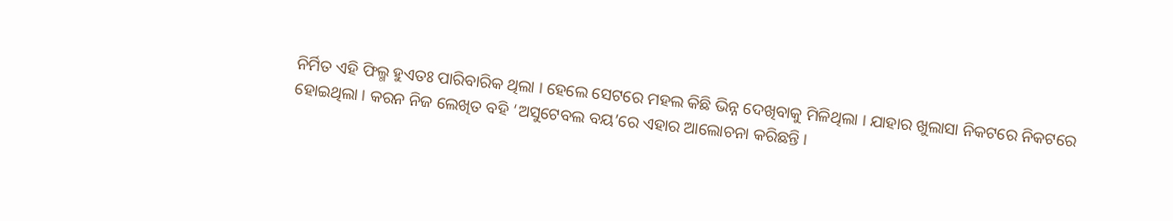ନିର୍ମିତ ଏହି ଫିଲ୍ମ ହୁଏତଃ ପାରିବାରିକ ଥିଲା । ହେଲେ ସେଟରେ ମହଲ କିଛି ଭିନ୍ନ ଦେଖିବାକୁ ମିଳିଥିଲା । ଯାହାର ଖୁଲାସା ନିକଟରେ ନିକଟରେ ହୋଇଥିଲା । କରନ ନିଜ ଲେଖିତ ବହି ‘ଅସୁଟେବଲ ବୟ’ରେ ଏହାର ଆଲୋଚନା କରିଛନ୍ତି ।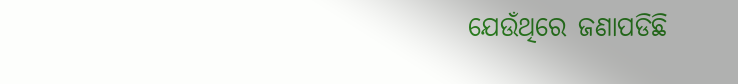ଯେଉଁଥିରେ ଜଣାପଡିଛି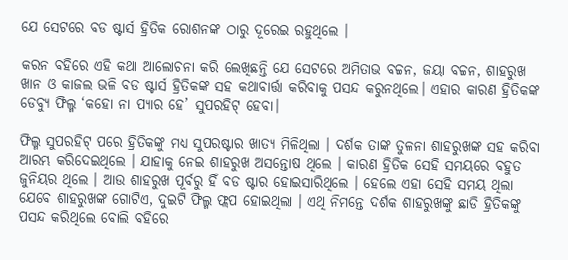ଯେ ସେଟରେ ବଡ ଷ୍ଟାର୍ସ ହ୍ରିତିକ ରୋଶନଙ୍କ ଠାରୁ ଦୂରେଇ ରହୁଥିଲେ ।

କରନ ବହିରେ ଏହି କଥା ଆଲୋଚନା କରି ଲେଖିଛନ୍ତି ଯେ ସେଟରେ ଅମିତାଭ ବଚ୍ଚନ, ଜୟା ବଚ୍ଚନ, ଶାହରୁଖ ଖାନ ଓ କାଜଲ ଭଳି ବଡ ଷ୍ଟାର୍ସ ହ୍ରିତିକଙ୍କ ସହ କଥାବାର୍ତ୍ତା କରିବାକୁ ପସନ୍ଦ କରୁନଥିଲେ। ଏହାର କାରଣ ହ୍ରିତିକଙ୍କ ଡେବ୍ୟୁ ଫିଲ୍ମ ‘କହୋ ନା ପ୍ୟାର ହେ’ ସୁପରହିଟ୍ ହେବା।

ଫିଲ୍ମ ସୁପରହିଟ୍ ପରେ ହ୍ରିତିକଙ୍କୁ ମଧ୍ୟ ସୁପରଷ୍ଟାର ଖାତ୍ୟ ମିଳିଥିଲା । ଦର୍ଶକ ତାଙ୍କ ତୁଳନା ଶାହରୁଖଙ୍କ ସହ କରିବା ଆରମ୍ଭ କରିଦେଇଥିଲେ । ଯାହାକୁ ନେଇ ଶାହରୁଖ ଅସନ୍ତୋଷ ଥିଲେ । କାରଣ ହ୍ରିତିକ ସେହି ସମୟରେ ବହୁତ ଜୁନିୟର ଥିଲେ । ଆଉ ଶାହରୁଖ ପୂର୍ବରୁ ହିଁ ବଡ ଷ୍ଟାର ହୋଇସାରିଥିଲେ । ହେଲେ ଏହା ସେହି ସମୟ ଥିଲା ଯେବେ ଶାହରୁଖଙ୍କ ଗୋଟିଏ, ଦୁଇଟି ଫିଲ୍ମ ଫ୍ଲପ ହୋଇଥିଲା । ଏଥି ନିମନ୍ତେ ଦର୍ଶକ ଶାହରୁଖଙ୍କୁ ଛାଡି ହ୍ରିତିକଙ୍କୁ ପସନ୍ଦ କରିଥିଲେ ବୋଲି ବହିରେ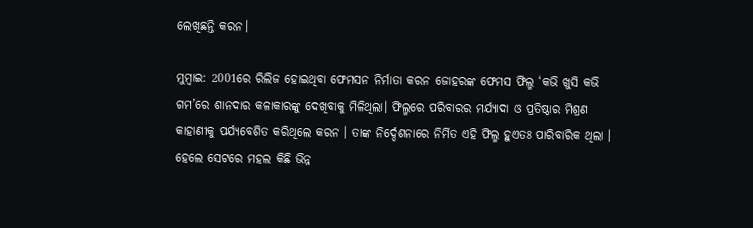ଲେଖିଛନ୍ତି କରନ।

ମୁମ୍ବାଇ: 2001ରେ ରିଲିଜ ହୋଇଥିବା ଫେମସନ ନିର୍ମାତା କରନ ଜୋହରଙ୍କ ଫେମସ ଫିଲ୍ମ ‘କଭି ଖୁସି କଭି ଗମ’ରେ ଶାନଦାର କଳାକାରଙ୍କୁ ଦେଖିବାକୁ ମିଳିଥିଲା। ଫିଲ୍ମରେ ପରିବାରର ମର୍ଯ୍ୟାଦା ଓ ପ୍ରତିଷ୍ଠାର ମିଶ୍ରଣ କାହାଣୀକୁ ପର୍ଯ୍ୟବେଶିତ କରିଥିଲେ କରନ । ତାଙ୍କ ନିର୍ଦ୍ଦେଶନାରେ ନିର୍ମିତ ଏହି ଫିଲ୍ମ ହୁଏତଃ ପାରିବାରିକ ଥିଲା । ହେଲେ ସେଟରେ ମହଲ କିଛି ଭିନ୍ନ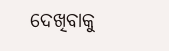ଦେଖିବାକୁ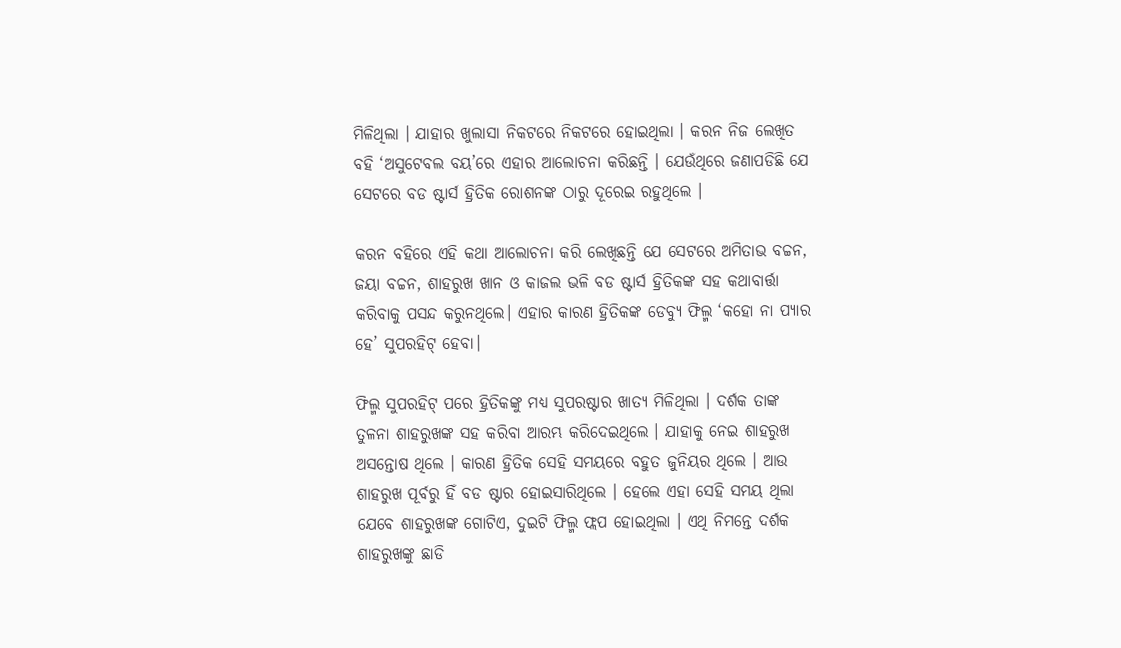ମିଳିଥିଲା । ଯାହାର ଖୁଲାସା ନିକଟରେ ନିକଟରେ ହୋଇଥିଲା । କରନ ନିଜ ଲେଖିତ ବହି ‘ଅସୁଟେବଲ ବୟ’ରେ ଏହାର ଆଲୋଚନା କରିଛନ୍ତି । ଯେଉଁଥିରେ ଜଣାପଡିଛି ଯେ ସେଟରେ ବଡ ଷ୍ଟାର୍ସ ହ୍ରିତିକ ରୋଶନଙ୍କ ଠାରୁ ଦୂରେଇ ରହୁଥିଲେ ।

କରନ ବହିରେ ଏହି କଥା ଆଲୋଚନା କରି ଲେଖିଛନ୍ତି ଯେ ସେଟରେ ଅମିତାଭ ବଚ୍ଚନ, ଜୟା ବଚ୍ଚନ, ଶାହରୁଖ ଖାନ ଓ କାଜଲ ଭଳି ବଡ ଷ୍ଟାର୍ସ ହ୍ରିତିକଙ୍କ ସହ କଥାବାର୍ତ୍ତା କରିବାକୁ ପସନ୍ଦ କରୁନଥିଲେ। ଏହାର କାରଣ ହ୍ରିତିକଙ୍କ ଡେବ୍ୟୁ ଫିଲ୍ମ ‘କହୋ ନା ପ୍ୟାର ହେ’ ସୁପରହିଟ୍ ହେବା।

ଫିଲ୍ମ ସୁପରହିଟ୍ ପରେ ହ୍ରିତିକଙ୍କୁ ମଧ୍ୟ ସୁପରଷ୍ଟାର ଖାତ୍ୟ ମିଳିଥିଲା । ଦର୍ଶକ ତାଙ୍କ ତୁଳନା ଶାହରୁଖଙ୍କ ସହ କରିବା ଆରମ୍ଭ କରିଦେଇଥିଲେ । ଯାହାକୁ ନେଇ ଶାହରୁଖ ଅସନ୍ତୋଷ ଥିଲେ । କାରଣ ହ୍ରିତିକ ସେହି ସମୟରେ ବହୁତ ଜୁନିୟର ଥିଲେ । ଆଉ ଶାହରୁଖ ପୂର୍ବରୁ ହିଁ ବଡ ଷ୍ଟାର ହୋଇସାରିଥିଲେ । ହେଲେ ଏହା ସେହି ସମୟ ଥିଲା ଯେବେ ଶାହରୁଖଙ୍କ ଗୋଟିଏ, ଦୁଇଟି ଫିଲ୍ମ ଫ୍ଲପ ହୋଇଥିଲା । ଏଥି ନିମନ୍ତେ ଦର୍ଶକ ଶାହରୁଖଙ୍କୁ ଛାଡି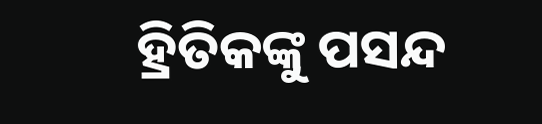ହ୍ରିତିକଙ୍କୁ ପସନ୍ଦ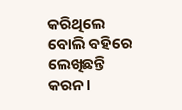କରିଥିଲେ ବୋଲି ବହିରେ ଲେଖିଛନ୍ତି କରନ।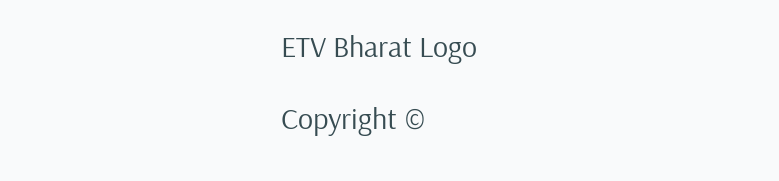ETV Bharat Logo

Copyright ©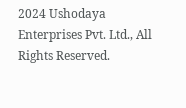2024 Ushodaya Enterprises Pvt. Ltd., All Rights Reserved.